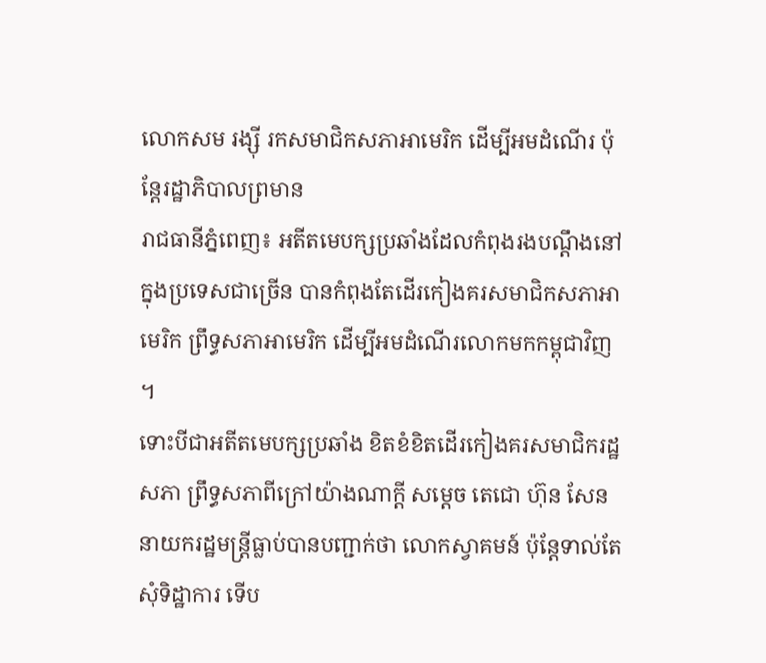លោកសម រង្ស៊ី រកសមាជិកសភាអាមេរិក ដើម្បីអមដំណើរ ប៉ុន្តែរដ្ឋាភិបាលព្រមាន
រាជធានីភ្នំពេញ៖ អតីតមេបក្សប្រឆាំងដែលកំពុងរងបណ្តឹងនៅក្នុងប្រទេសជាច្រើន បានកំពុងតែដើរកៀងគរសមាជិកសភាអាមេរិក ព្រឹទ្ធសភាអាមេរិក ដើម្បីអមដំណើរលោកមកកម្ពុជាវិញ ។
ទោះបីជាអតីតមេបក្សប្រឆាំង ខិតខំខិតដើរកៀងគរសមាជិករដ្ឋសភា ព្រឹទ្ធសភាពីក្រៅយ៉ាងណាក្តី សម្តេច តេជោ ហ៊ុន សែន នាយករដ្ឋមន្ត្រីធ្លាប់បានបញ្ជាក់ថា លោកស្វាគមន៍ ប៉ុន្តែទាល់តែសុំទិដ្ឋាការ ទើប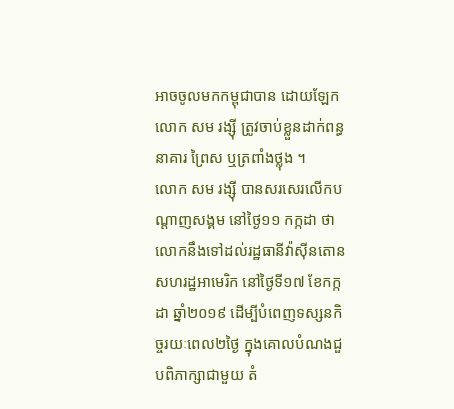អាចចូលមកកម្ពុជាបាន ដោយឡែក លោក សម រង្ស៊ី ត្រូវចាប់ខ្លួនដាក់ពន្ធនាគារ ព្រៃស ឬត្រពាំងថ្លុង ។
លោក សម រង្ស៊ី បានសរសេរលើកបណ្តាញសង្គម នៅថ្ងៃ១១ កក្កដា ថា លោកនឹងទៅដល់រដ្ឋធានីវ៉ាស៊ីនតោន សហរដ្ឋអាមេរិក នៅថ្ងៃទី១៧ ខែកក្កដា ឆ្នាំ២០១៩ ដើម្បីបំពេញទស្សនកិច្ចរយៈពេល២ថ្ងៃ ក្នុងគោលបំណងជួបពិភាក្សាជាមួយ តំ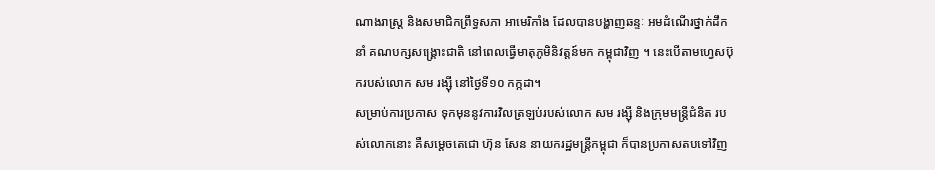ណាងរាស្ត្រ និងសមាជិកព្រឹទ្ធសភា អាមេរិកាំង ដែលបានបង្ហាញឆន្ទៈ អមដំណើរថ្នាក់ដឹកនាំ គណបក្សសង្គ្រោះជាតិ នៅពេលធ្វើមាតុភូមិនិវត្តន៍មក កម្ពុជាវិញ ។ នេះបើតាមហ្វេសប៊ុករបស់លោក សម រង្ស៊ី នៅថ្ងៃទី១០ កក្កដា។
សម្រាប់ការប្រកាស ទុកមុននូវការវិលត្រឡប់របស់លោក សម រង្ស៊ី និងក្រុមមន្ត្រីជំនិត របស់លោកនោះ គឺសម្តេចតេជោ ហ៊ុន សែន នាយករដ្ឋមន្ត្រីកម្ពុជា ក៏បានប្រកាសតបទៅវិញ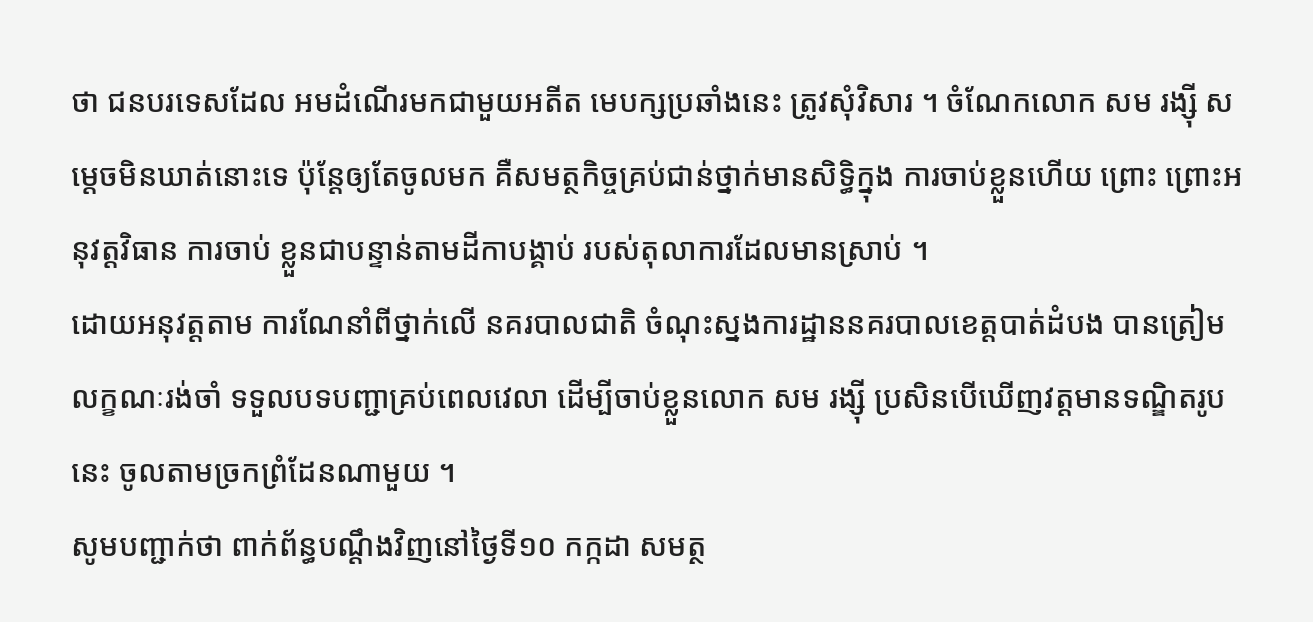ថា ជនបរទេសដែល អមដំណើរមកជាមួយអតីត មេបក្សប្រឆាំងនេះ ត្រូវសុំវិសារ ។ ចំណែកលោក សម រង្ស៊ី សម្តេចមិនឃាត់នោះទេ ប៉ុន្តែឲ្យតែចូលមក គឺសមត្ថកិច្ចគ្រប់ជាន់ថ្នាក់មានសិទ្ធិក្នុង ការចាប់ខ្លួនហើយ ព្រោះ ព្រោះអនុវត្តវិធាន ការចាប់ ខ្លួនជាបន្ទាន់តាមដីកាបង្គាប់ របស់តុលាការដែលមានស្រាប់ ។
ដោយអនុវត្តតាម ការណែនាំពីថ្នាក់លើ នគរបាលជាតិ ចំណុះស្នងការដ្ឋាននគរបាលខេត្តបាត់ដំបង បានត្រៀមលក្ខណៈរង់ចាំ ទទួលបទបញ្ជាគ្រប់ពេលវេលា ដើម្បីចាប់ខ្លួនលោក សម រង្ស៊ី ប្រសិនបើឃើញវត្តមានទណ្ឌិតរូបនេះ ចូលតាមច្រកព្រំដែនណាមួយ ។
សូមបញ្ជាក់ថា ពាក់ព័ន្ធបណ្តឹងវិញនៅថ្ងៃទី១០ កក្កដា សមត្ថ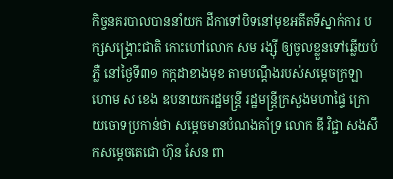កិច្ចនគរបាលបាននាំយក ដីកាទៅបិទនៅមុខអតីតទីស្នាក់ការ បក្សសង្គ្រោះជាតិ កោះហៅលោក សម រង្ស៊ី ឲ្យចូលខ្លួនទៅឆ្លើយបំភ្លឺ នៅថ្ងៃទី៣១ កក្កដាខាងមុខ តាមបណ្ដឹងរបស់សម្តេចក្រឡាហោម ស ខេង ឧបនាយករដ្ឋមន្ត្រី រដ្ឋមន្ត្រីក្រសួងមហាផ្ទៃ ក្រោយចោទប្រកាន់ថា សម្តេចមានបំណងគាំទ្រ លោក ឌី វិជ្ជា សងសឹកសម្តេចតេជោ ហ៊ុន សែន ពា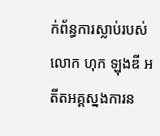ក់ព័ន្ធការស្លាប់របស់លោក ហុក ឡុងឌី អតីតអគ្គស្នងការន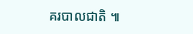គរបាលជាតិ ៕